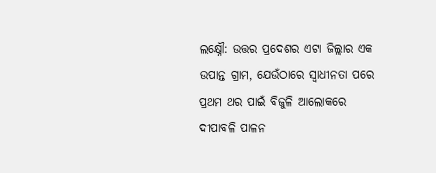ଲକ୍ଷ୍ନୌ: ଉତ୍ତର ପ୍ରଦେଶର ଏଟା ଜିଲ୍ଲାର ଏକ ଉପାନ୍ତ ଗ୍ରାମ, ଯେଉଁଠାରେ ସ୍ୱାଧୀନତା ପରେ ପ୍ରଥମ ଥର ପାଇଁ ବିଜୁଳି ଆଲୋକରେ ଦୀପାବଳି ପାଳନ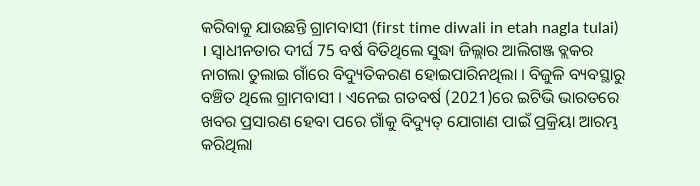କରିବାକୁ ଯାଉଛନ୍ତି ଗ୍ରାମବାସୀ (first time diwali in etah nagla tulai) । ସ୍ବାଧୀନତାର ଦୀର୍ଘ 75 ବର୍ଷ ବିତିଥିଲେ ସୁଦ୍ଧା ଜିଲ୍ଲାର ଆଲିଗଞ୍ଜ ବ୍ଲକର ନାଗଲା ତୁଲାଇ ଗାଁରେ ବିଦ୍ୟୁତିକରଣ ହୋଇପାରିନଥିଲା । ବିଜୁଳି ବ୍ୟବସ୍ଥାରୁ ବଞ୍ଚିତ ଥିଲେ ଗ୍ରାମବାସୀ । ଏନେଇ ଗତବର୍ଷ (2021)ରେ ଇଟିଭି ଭାରତରେ ଖବର ପ୍ରସାରଣ ହେବା ପରେ ଗାଁକୁ ବିଦ୍ୟୁତ୍ ଯୋଗାଣ ପାଇଁ ପ୍ରକ୍ରିୟା ଆରମ୍ଭ କରିଥିଲା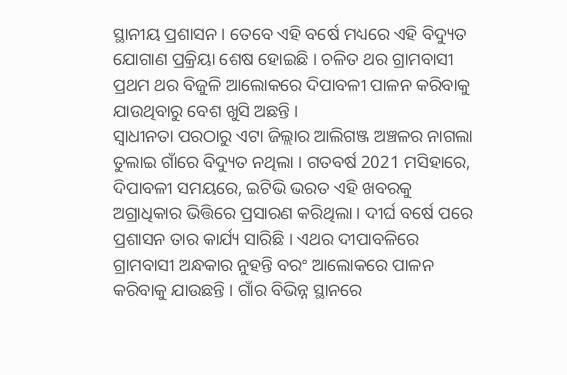ସ୍ଥାନୀୟ ପ୍ରଶାସନ । ତେବେ ଏହି ବର୍ଷେ ମଧ୍ୟରେ ଏହି ବିଦ୍ୟୁତ ଯୋଗାଣ ପ୍ରକ୍ରିୟା ଶେଷ ହୋଇଛି । ଚଳିତ ଥର ଗ୍ରାମବାସୀ ପ୍ରଥମ ଥର ବିଜୁଳି ଆଲୋକରେ ଦିପାବଳୀ ପାଳନ କରିବାକୁ ଯାଉଥିବାରୁ ବେଶ ଖୁସି ଅଛନ୍ତି ।
ସ୍ୱାଧୀନତା ପରଠାରୁ ଏଟା ଜିଲ୍ଲାର ଆଲିଗଞ୍ଜ ଅଞ୍ଚଳର ନାଗଲା ତୁଲାଇ ଗାଁରେ ବିଦ୍ୟୁତ ନଥିଲା । ଗତବର୍ଷ 2021 ମସିହାରେ, ଦିପାବଳୀ ସମୟରେ, ଇଟିଭି ଭରତ ଏହି ଖବରକୁ ଅଗ୍ରାଧିକାର ଭିତ୍ତିରେ ପ୍ରସାରଣ କରିଥିଲା । ଦୀର୍ଘ ବର୍ଷେ ପରେ ପ୍ରଶାସନ ତାର କାର୍ଯ୍ୟ ସାରିଛି । ଏଥର ଦୀପାବଳିରେ ଗ୍ରାମବାସୀ ଅନ୍ଧକାର ନୁହନ୍ତି ବରଂ ଆଲୋକରେ ପାଳନ କରିବାକୁ ଯାଉଛନ୍ତି । ଗାଁର ବିଭିନ୍ନ ସ୍ଥାନରେ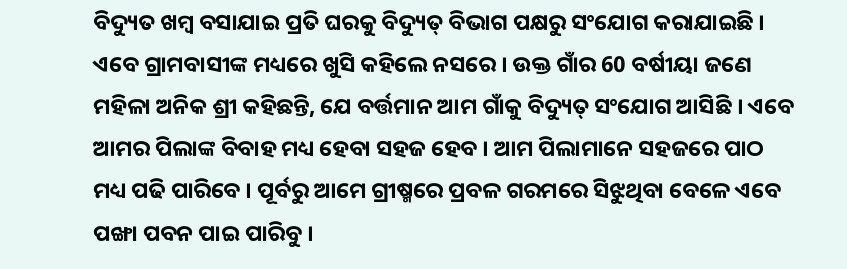ବିଦ୍ୟୁତ ଖମ୍ବ ବସାଯାଇ ପ୍ରତି ଘରକୁ ବିଦ୍ୟୁତ୍ ବିଭାଗ ପକ୍ଷରୁ ସଂଯୋଗ କରାଯାଇଛି ।
ଏବେ ଗ୍ରାମବାସୀଙ୍କ ମଧ୍ୟରେ ଖୁସି କହିଲେ ନସରେ । ଉକ୍ତ ଗାଁର 60 ବର୍ଷୀୟା ଜଣେ ମହିଳା ଅନିକ ଶ୍ରୀ କହିଛନ୍ତି, ଯେ ବର୍ତ୍ତମାନ ଆମ ଗାଁକୁ ବିଦ୍ୟୁତ୍ ସଂଯୋଗ ଆସିଛି । ଏବେ ଆମର ପିଲାଙ୍କ ବିବାହ ମଧ୍ୟ ହେବା ସହଜ ହେବ । ଆମ ପିଲାମାନେ ସହଜରେ ପାଠ ମଧ୍ୟ ପଢି ପାରିବେ । ପୂର୍ବରୁ ଆମେ ଗ୍ରୀଷ୍ମରେ ପ୍ରବଳ ଗରମରେ ସିଝୁଥିବା ବେଳେ ଏବେ ପଙ୍ଖା ପବନ ପାଇ ପାରିବୁ ।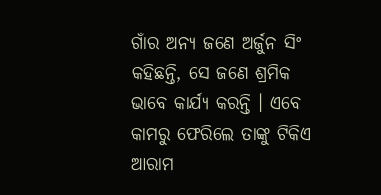ଗାଁର ଅନ୍ୟ ଜଣେ ଅର୍ଜୁନ ସିଂ କହିଛନ୍ତି, ସେ ଜଣେ ଶ୍ରମିକ ଭାବେ କାର୍ଯ୍ୟ କରନ୍ତି । ଏବେ କାମରୁ ଫେରିଲେ ତାଙ୍କୁ ଟିକିଏ ଆରାମ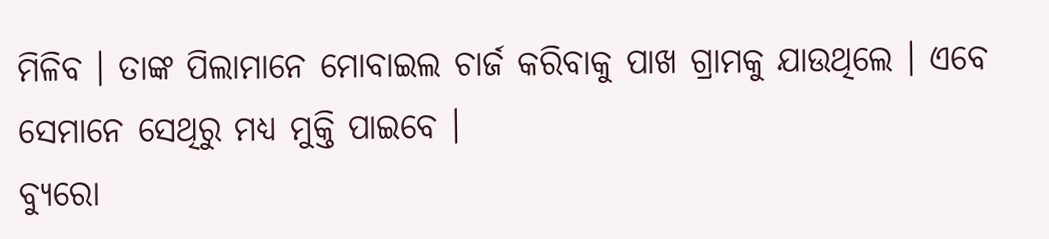ମିଳିବ । ତାଙ୍କ ପିଲାମାନେ ମୋବାଇଲ ଚାର୍ଜ କରିବାକୁ ପାଖ ଗ୍ରାମକୁ ଯାଉଥିଲେ । ଏବେ ସେମାନେ ସେଥିରୁ ମଧ୍ୟ ମୁକ୍ତି ପାଇବେ ।
ବ୍ୟୁରୋ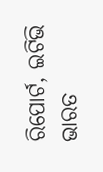ରିପୋର୍ଟ, ଇଟିଭି ଭାରତ